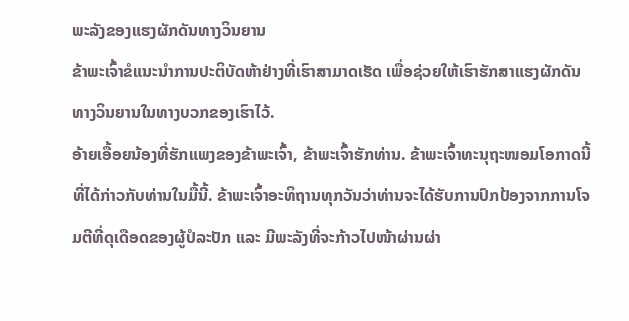ພະລັງຂອງແຮງຜັກດັນທາງວິນຍານ
ຂ້າພະເຈົ້າຂໍແນະນຳການປະຕິບັດຫ້າຢ່າງທີ່ເຮົາສາມາດເຮັດ ເພື່ອຊ່ວຍໃຫ້ເຮົາຮັກສາແຮງຜັກດັນທາງວິນຍານໃນທາງບວກຂອງເຮົາໄວ້.
ອ້າຍເອື້ອຍນ້ອງທີ່ຮັກແພງຂອງຂ້າພະເຈົ້າ, ຂ້າພະເຈົ້າຮັກທ່ານ. ຂ້າພະເຈົ້າທະນຸຖະໜອມໂອກາດນີ້ທີ່ໄດ້ກ່າວກັບທ່ານໃນມື້ນີ້. ຂ້າພະເຈົ້າອະທິຖານທຸກວັນວ່າທ່ານຈະໄດ້ຮັບການປົກປ້ອງຈາກການໂຈມຕີທີ່ດຸເດືອດຂອງຜູ້ປໍລະປັກ ແລະ ມີພະລັງທີ່ຈະກ້າວໄປໜ້າຜ່ານຜ່າ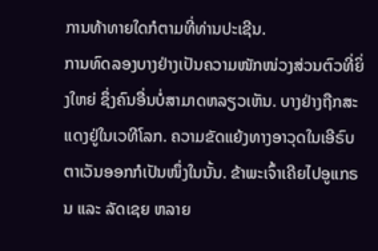ການທ້າທາຍໃດກໍຕາມທີ່ທ່ານປະເຊີນ.
ການທົດລອງບາງຢ່າງເປັນຄວາມໜັກໜ່ວງສ່ວນຕົວທີ່ຍິ່ງໃຫຍ່ ຊຶ່ງຄົນອື່ນບໍ່ສາມາດຫລຽວເຫັນ. ບາງຢ່າງຖືກສະແດງຢູ່ໃນເວທີໂລກ. ຄວາມຂັດແຍ້ງທາງອາວຸດໃນເອີຣົບຕາເວັນອອກກໍເປັນໜຶ່ງໃນນັ້ນ. ຂ້າພະເຈົ້າເຄີຍໄປອູແກຣນ ແລະ ລັດເຊຍ ຫລາຍ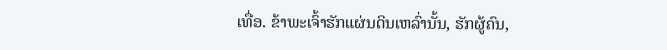ເທື່ອ. ຂ້າພະເຈົ້າຮັກແຜ່ນດິນເຫລົ່ານັ້ນ, ຮັກຜູ້ຄົນ,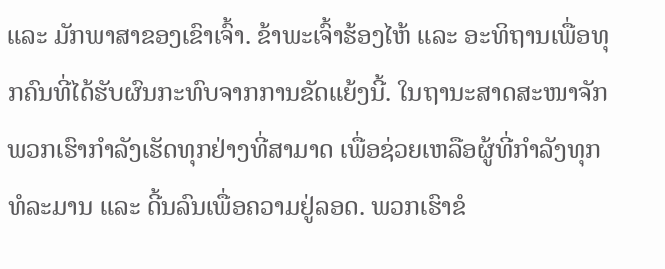ແລະ ມັກພາສາຂອງເຂົາເຈົ້າ. ຂ້າພະເຈົ້າຮ້ອງໄຫ້ ແລະ ອະທິຖານເພື່ອທຸກຄົນທີ່ໄດ້ຮັບຜົນກະທົບຈາກການຂັດແຍ້ງນີ້. ໃນຖານະສາດສະໜາຈັກ ພວກເຮົາກຳລັງເຮັດທຸກຢ່າງທີ່ສາມາດ ເພື່ອຊ່ວຍເຫລືອຜູ້ທີ່ກຳລັງທຸກທໍລະມານ ແລະ ດີ້ນລົນເພື່ອຄວາມຢູ່ລອດ. ພວກເຮົາຂໍ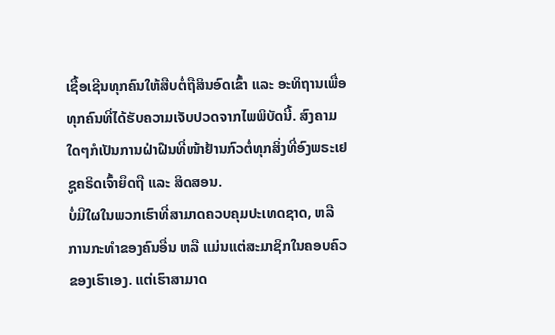ເຊື້ອເຊີນທຸກຄົນໃຫ້ສືບຕໍ່ຖືສິນອົດເຂົ້າ ແລະ ອະທິຖານເພື່ອທຸກຄົນທີ່ໄດ້ຮັບຄວາມເຈັບປວດຈາກໄພພິບັດນີ້. ສົງຄາມໃດໆກໍເປັນການຝ່າຝືນທີ່ໜ້າຢ້ານກົວຕໍ່ທຸກສິ່ງທີ່ອົງພຣະເຢຊູຄຣິດເຈົ້າຍຶດຖື ແລະ ສິດສອນ.
ບໍ່ມີໃຜໃນພວກເຮົາທີ່ສາມາດຄວບຄຸມປະເທດຊາດ, ຫລື ການກະທຳຂອງຄົນອື່ນ ຫລື ແມ່ນແຕ່ສະມາຊິກໃນຄອບຄົວຂອງເຮົາເອງ. ແຕ່ເຮົາສາມາດ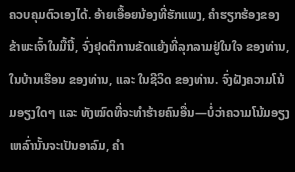ຄວບຄຸມຕົວເອງໄດ້. ອ້າຍເອື້ອຍນ້ອງທີ່ຮັກແພງ, ຄຳຮຽກຮ້ອງຂອງຂ້າພະເຈົ້າໃນມື້ນີ້, ຈົ່ງຢຸດຕິການຂັດແຍ້ງທີ່ລຸກລາມຢູ່ໃນໃຈ ຂອງທ່ານ, ໃນບ້ານເຮືອນ ຂອງທ່ານ, ແລະ ໃນຊີວິດ ຂອງທ່ານ. ຈົ່ງຝັງຄວາມໂນ້ມອຽງໃດໆ ແລະ ທັງໝົດທີ່ຈະທຳຮ້າຍຄົນອື່ນ—ບໍ່ວ່າຄວາມໂນ້ມອຽງເຫລົ່ານັ້ນຈະເປັນອາລົມ, ຄຳ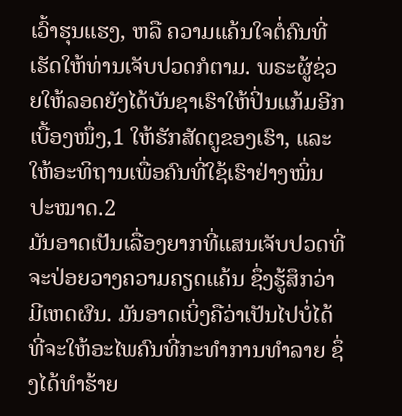ເວົ້າຮຸນແຮງ, ຫລື ຄວາມແຄ້ນໃຈຕໍ່ຄົນທີ່ເຮັດໃຫ້ທ່ານເຈັບປວດກໍຕາມ. ພຣະຜູ້ຊ່ວຍໃຫ້ລອດຍັງໄດ້ບັນຊາເຮົາໃຫ້ປິ່ນແກ້ມອີກເບື້ອງໜຶ່ງ,1 ໃຫ້ຮັກສັດຕູຂອງເຮົາ, ແລະ ໃຫ້ອະທິຖານເພື່ອຄົນທີ່ໃຊ້ເຮົາຢ່າງໝິ່ນປະໝາດ.2
ມັນອາດເປັນເລື່ອງຍາກທີ່ແສນເຈັບປວດທີ່ຈະປ່ອຍວາງຄວາມຄຽດແຄ້ນ ຊຶ່ງຮູ້ສຶກວ່າມີເຫດຜົນ. ມັນອາດເບິ່ງຄືວ່າເປັນໄປບໍ່ໄດ້ທີ່ຈະໃຫ້ອະໄພຄົນທີ່ກະທຳການທຳລາຍ ຊຶ່ງໄດ້ທຳຮ້າຍ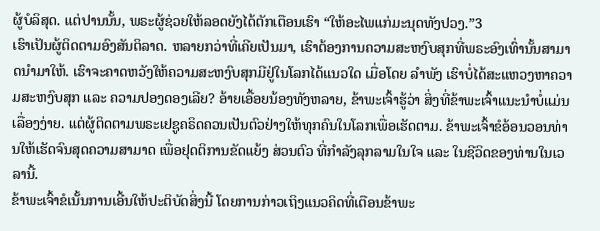ຜູ້ບໍລິສຸດ. ແຕ່ປານນັ້ນ, ພຣະຜູ້ຊ່ວຍໃຫ້ລອດຍັງໄດ້ຕັກເຕືອນເຮົາ “ໃຫ້ອະໄພແກ່ມະນຸດທັງປວງ.”3
ເຮົາເປັນຜູ້ຕິດຕາມອົງສັນຕິລາດ. ຫລາຍກວ່າທີ່ເຄີຍເປັນມາ, ເຮົາຕ້ອງການຄວາມສະຫງົບສຸກທີ່ພຣະອົງເທົ່ານັ້ນສາມາດນຳມາໃຫ້. ເຮົາຈະຄາດຫວັງໃຫ້ຄວາມສະຫງົບສຸກມີຢູ່ໃນໂລກໄດ້ແນວໃດ ເມື່ອໂດຍ ລຳພັງ ເຮົາບໍ່ໄດ້ສະແຫວງຫາຄວາມສະຫງົບສຸກ ແລະ ຄວາມປອງດອງເລີຍ? ອ້າຍເອື້ອຍນ້ອງທັງຫລາຍ, ຂ້າພະເຈົ້າຮູ້ວ່າ ສິ່ງທີ່ຂ້າພະເຈົ້າແນະນຳບໍ່ແມ່ນເລື່ອງງ່າຍ. ແຕ່ຜູ້ຕິດຕາມພຣະເຢຊູຄຣິດຄວນເປັນຕົວຢ່າງໃຫ້ທຸກຄົນໃນໂລກເພື່ອເຮັດຕາມ. ຂ້າພະເຈົ້າຂໍອ້ອນວອນທ່ານໃຫ້ເຮັດຈົນສຸດຄວາມສາມາດ ເພື່ອຢຸດຕິການຂັດແຍ້ງ ສ່ວນຕົວ ທີ່ກຳລັງລຸກລາມໃນໃຈ ແລະ ໃນຊີວິດຂອງທ່ານໃນເວລານີ້.
ຂ້າພະເຈົ້າຂໍເນັ້ນການເອີ້ນໃຫ້ປະຕິບັດສິ່ງນີ້ ໂດຍການກ່າວເຖິງແນວຄິດທີ່ເຕືອນຂ້າພະ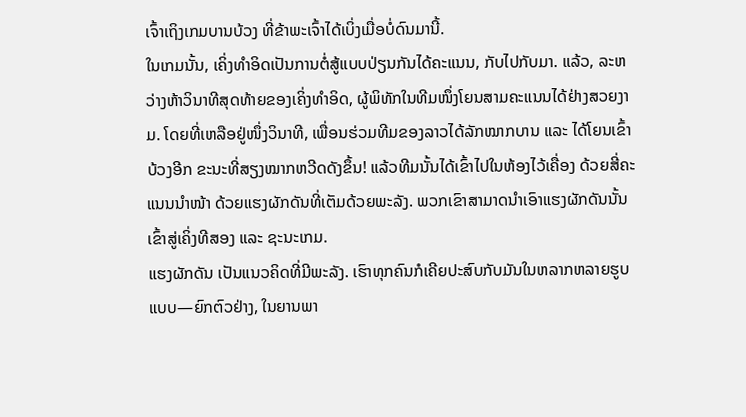ເຈົ້າເຖິງເກມບານບ້ວງ ທີ່ຂ້າພະເຈົ້າໄດ້ເບິ່ງເມື່ອບໍ່ດົນມານີ້.
ໃນເກມນັ້ນ, ເຄິ່ງທຳອິດເປັນການຕໍ່ສູ້ແບບປ່ຽນກັນໄດ້ຄະແນນ, ກັບໄປກັບມາ. ແລ້ວ, ລະຫວ່າງຫ້າວິນາທີສຸດທ້າຍຂອງເຄິ່ງທຳອິດ, ຜູ້ພິທັກໃນທີມໜຶ່ງໂຍນສາມຄະແນນໄດ້ຢ່າງສວຍງາມ. ໂດຍທີ່ເຫລືອຢູ່ໜຶ່ງວິນາທີ, ເພື່ອນຮ່ວມທີມຂອງລາວໄດ້ລັກໝາກບານ ແລະ ໄດ້ໂຍນເຂົ້າບ້ວງອີກ ຂະນະທີ່ສຽງໝາກຫວີດດັງຂຶ້ນ! ແລ້ວທີມນັ້ນໄດ້ເຂົ້າໄປໃນຫ້ອງໄວ້ເຄື່ອງ ດ້ວຍສີ່ຄະແນນນຳໜ້າ ດ້ວຍແຮງຜັກດັນທີ່ເຕັມດ້ວຍພະລັງ. ພວກເຂົາສາມາດນຳເອົາແຮງຜັກດັນນັ້ນເຂົ້າສູ່ເຄິ່ງທີສອງ ແລະ ຊະນະເກມ.
ແຮງຜັກດັນ ເປັນແນວຄິດທີ່ມີພະລັງ. ເຮົາທຸກຄົນກໍເຄີຍປະສົບກັບມັນໃນຫລາກຫລາຍຮູບແບບ—ຍົກຕົວຢ່າງ, ໃນຍານພາ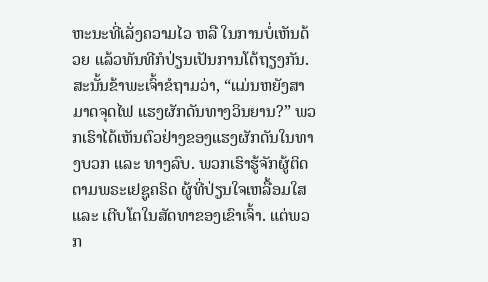ຫະນະທີ່ເລັ່ງຄວາມໄວ ຫລື ໃນການບໍ່ເຫັນດ້ວຍ ແລ້ວທັນທີກໍປ່ຽນເປັນການໂຕ້ຖຽງກັນ.
ສະນັ້ນຂ້າພະເຈົ້າຂໍຖາມວ່າ, “ແມ່ນຫຍັງສາມາດຈຸດໄຟ ແຮງຜັກດັນທາງວິນຍານ?” ພວກເຮົາໄດ້ເຫັນຕົວຢ່າງຂອງແຮງຜັກດັນໃນທາງບວກ ແລະ ທາງລົບ. ພວກເຮົາຮູ້ຈັກຜູ້ຕິດຕາມພຣະເຢຊູຄຣິດ ຜູ້ທີ່ປ່ຽນໃຈເຫລື້ອມໃສ ແລະ ເຕີບໂຕໃນສັດທາຂອງເຂົາເຈົ້າ. ແຕ່ພວກ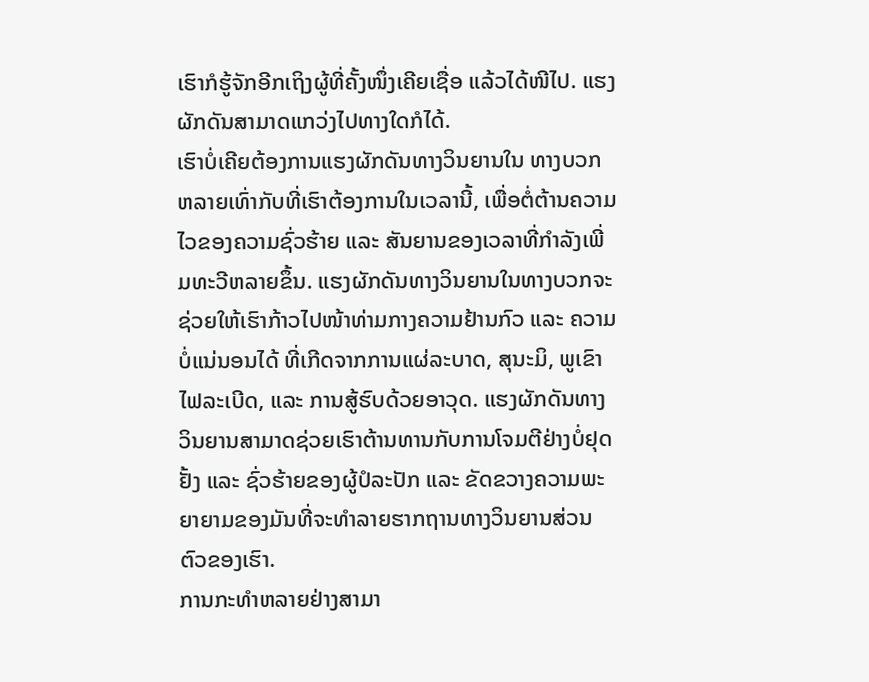ເຮົາກໍຮູ້ຈັກອີກເຖິງຜູ້ທີ່ຄັ້ງໜຶ່ງເຄີຍເຊື່ອ ແລ້ວໄດ້ໜີໄປ. ແຮງຜັກດັນສາມາດແກວ່ງໄປທາງໃດກໍໄດ້.
ເຮົາບໍ່ເຄີຍຕ້ອງການແຮງຜັກດັນທາງວິນຍານໃນ ທາງບວກ ຫລາຍເທົ່າກັບທີ່ເຮົາຕ້ອງການໃນເວລານີ້, ເພື່ອຕໍ່ຕ້ານຄວາມໄວຂອງຄວາມຊົ່ວຮ້າຍ ແລະ ສັນຍານຂອງເວລາທີ່ກຳລັງເພີ່ມທະວີຫລາຍຂຶ້ນ. ແຮງຜັກດັນທາງວິນຍານໃນທາງບວກຈະຊ່ວຍໃຫ້ເຮົາກ້າວໄປໜ້າທ່າມກາງຄວາມຢ້ານກົວ ແລະ ຄວາມບໍ່ແນ່ນອນໄດ້ ທີ່ເກີດຈາກການແຜ່ລະບາດ, ສຸນະມິ, ພູເຂົາໄຟລະເບີດ, ແລະ ການສູ້ຮົບດ້ວຍອາວຸດ. ແຮງຜັກດັນທາງວິນຍານສາມາດຊ່ວຍເຮົາຕ້ານທານກັບການໂຈມຕີຢ່າງບໍ່ຢຸດຢັ້ງ ແລະ ຊົ່ວຮ້າຍຂອງຜູ້ປໍລະປັກ ແລະ ຂັດຂວາງຄວາມພະຍາຍາມຂອງມັນທີ່ຈະທຳລາຍຮາກຖານທາງວິນຍານສ່ວນຕົວຂອງເຮົາ.
ການກະທຳຫລາຍຢ່າງສາມາ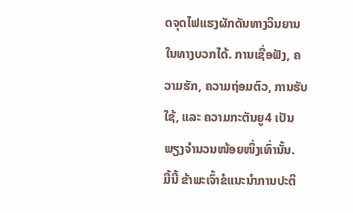ດຈຸດໄຟແຮງຜັກດັນທາງວິນຍານໃນທາງບວກໄດ້. ການເຊື່ອຟັງ, ຄວາມຮັກ, ຄວາມຖ່ອມຕົວ, ການຮັບໃຊ້, ແລະ ຄວາມກະຕັນຍູ4 ເປັນພຽງຈຳນວນໜ້ອຍໜຶ່ງເທົ່ານັ້ນ.
ມື້ນີ້ ຂ້າພະເຈົ້າຂໍແນະນຳການປະຕິ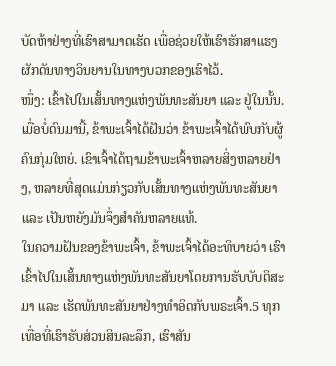ບັດຫ້າຢ່າງທີ່ເຮົາສາມາດເຮັດ ເພື່ອຊ່ວຍໃຫ້ເຮົາຮັກສາແຮງຜັກດັນທາງວິນຍານໃນທາງບວກຂອງເຮົາໄວ້.
ໜຶ່ງ: ເຂົ້າໄປໃນເສັ້ນທາງແຫ່ງພັນທະສັນຍາ ແລະ ຢູ່ໃນນັ້ນ.
ເມື່ອບໍ່ດົນມານີ້, ຂ້າພະເຈົ້າໄດ້ຝັນວ່າ ຂ້າພະເຈົ້າໄດ້ພົບກັບຜູ້ຄົນກຸ່ມໃຫຍ່. ເຂົາເຈົ້າໄດ້ຖາມຂ້າພະເຈົ້າຫລາຍສິ່ງຫລາຍຢ່າງ, ຫລາຍທີ່ສຸດແມ່ນກ່ຽວກັບເສັ້ນທາງແຫ່ງພັນທະສັນຍາ ແລະ ເປັນຫຍັງມັນຈຶ່ງສຳຄັນຫລາຍແທ້.
ໃນຄວາມຝັນຂອງຂ້າພະເຈົ້າ, ຂ້າພະເຈົ້າໄດ້ອະທິບາຍວ່າ ເຮົາເຂົ້າໄປໃນເສັ້ນທາງແຫ່ງພັນທະສັນຍາໂດຍການຮັບບັບຕິສະມາ ແລະ ເຮັດພັນທະສັນຍາຢ່າງທຳອິດກັບພຣະເຈົ້າ.5 ທຸກເທື່ອທີ່ເຮົາຮັບສ່ວນສິນລະລຶກ, ເຮົາສັນ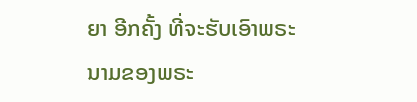ຍາ ອີກຄັ້ງ ທີ່ຈະຮັບເອົາພຣະນາມຂອງພຣະ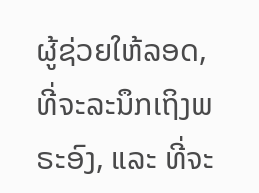ຜູ້ຊ່ວຍໃຫ້ລອດ, ທີ່ຈະລະນຶກເຖິງພຣະອົງ, ແລະ ທີ່ຈະ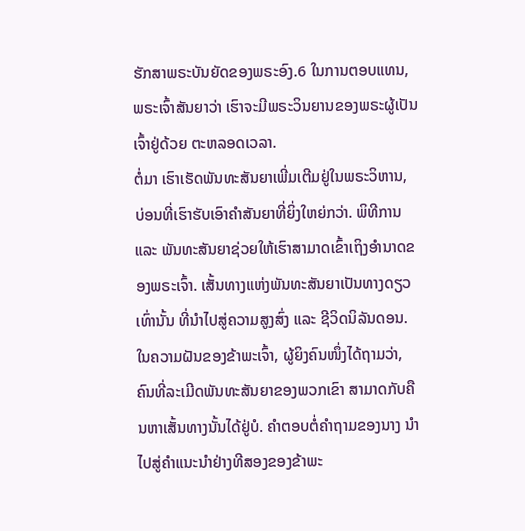ຮັກສາພຣະບັນຍັດຂອງພຣະອົງ.6 ໃນການຕອບແທນ, ພຣະເຈົ້າສັນຍາວ່າ ເຮົາຈະມີພຣະວິນຍານຂອງພຣະຜູ້ເປັນເຈົ້າຢູ່ດ້ວຍ ຕະຫລອດເວລາ.
ຕໍ່ມາ ເຮົາເຮັດພັນທະສັນຍາເພີ່ມເຕີມຢູ່ໃນພຣະວິຫານ, ບ່ອນທີ່ເຮົາຮັບເອົາຄຳສັນຍາທີ່ຍິ່ງໃຫຍ່ກວ່າ. ພິທີການ ແລະ ພັນທະສັນຍາຊ່ວຍໃຫ້ເຮົາສາມາດເຂົ້າເຖິງອຳນາດຂອງພຣະເຈົ້າ. ເສັ້ນທາງແຫ່ງພັນທະສັນຍາເປັນທາງດຽວ ເທົ່ານັ້ນ ທີ່ນຳໄປສູ່ຄວາມສູງສົ່ງ ແລະ ຊີວິດນິລັນດອນ.
ໃນຄວາມຝັນຂອງຂ້າພະເຈົ້າ, ຜູ້ຍິງຄົນໜຶ່ງໄດ້ຖາມວ່າ, ຄົນທີ່ລະເມີດພັນທະສັນຍາຂອງພວກເຂົາ ສາມາດກັບຄືນຫາເສັ້ນທາງນັ້ນໄດ້ຢູ່ບໍ. ຄຳຕອບຕໍ່ຄຳຖາມຂອງນາງ ນຳໄປສູ່ຄຳແນະນຳຢ່າງທີສອງຂອງຂ້າພະ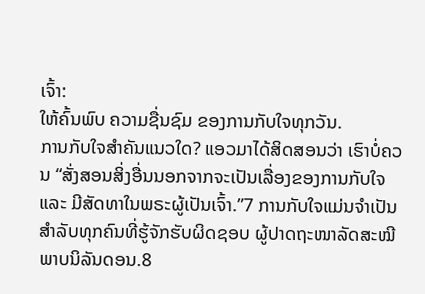ເຈົ້າ:
ໃຫ້ຄົ້ນພົບ ຄວາມຊື່ນຊົມ ຂອງການກັບໃຈທຸກວັນ.
ການກັບໃຈສຳຄັນແນວໃດ? ແອວມາໄດ້ສິດສອນວ່າ ເຮົາບໍ່ຄວນ “ສັ່ງສອນສິ່ງອື່ນນອກຈາກຈະເປັນເລື່ອງຂອງການກັບໃຈ ແລະ ມີສັດທາໃນພຣະຜູ້ເປັນເຈົ້າ.”7 ການກັບໃຈແມ່ນຈຳເປັນສຳລັບທຸກຄົນທີ່ຮູ້ຈັກຮັບຜິດຊອບ ຜູ້ປາດຖະໜາລັດສະໝີພາບນິລັນດອນ.8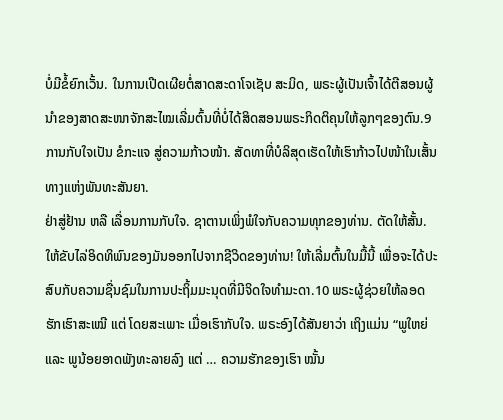ບໍ່ມີຂໍ້ຍົກເວັ້ນ. ໃນການເປີດເຜີຍຕໍ່ສາດສະດາໂຈເຊັບ ສະມິດ, ພຣະຜູ້ເປັນເຈົ້າໄດ້ຕີສອນຜູ້ນຳຂອງສາດສະໜາຈັກສະໄໝເລີ່ມຕົ້ນທີ່ບໍ່ໄດ້ສິດສອນພຣະກິດຕິຄຸນໃຫ້ລູກໆຂອງຕົນ.9 ການກັບໃຈເປັນ ຂໍກະແຈ ສູ່ຄວາມກ້າວໜ້າ. ສັດທາທີ່ບໍລິສຸດເຮັດໃຫ້ເຮົາກ້າວໄປໜ້າໃນເສັ້ນທາງແຫ່ງພັນທະສັນຍາ.
ຢ່າສູ່ຢ້ານ ຫລື ເລື່ອນການກັບໃຈ. ຊາຕານເພິ່ງພໍໃຈກັບຄວາມທຸກຂອງທ່ານ. ຕັດໃຫ້ສັ້ນ. ໃຫ້ຂັບໄລ່ອິດທິພົນຂອງມັນອອກໄປຈາກຊີວິດຂອງທ່ານ! ໃຫ້ເລີ່ມຕົ້ນໃນມື້ນີ້ ເພື່ອຈະໄດ້ປະສົບກັບຄວາມຊື່ນຊົມໃນການປະຖິ້ມມະນຸດທີ່ມີຈິດໃຈທຳມະດາ.10 ພຣະຜູ້ຊ່ວຍໃຫ້ລອດຮັກເຮົາສະເໝີ ແຕ່ ໂດຍສະເພາະ ເມື່ອເຮົາກັບໃຈ. ພຣະອົງໄດ້ສັນຍາວ່າ ເຖິງແມ່ນ “ພູໃຫຍ່ ແລະ ພູນ້ອຍອາດພັງທະລາຍລົງ ແຕ່ … ຄວາມຮັກຂອງເຮົາ ໝັ້ນ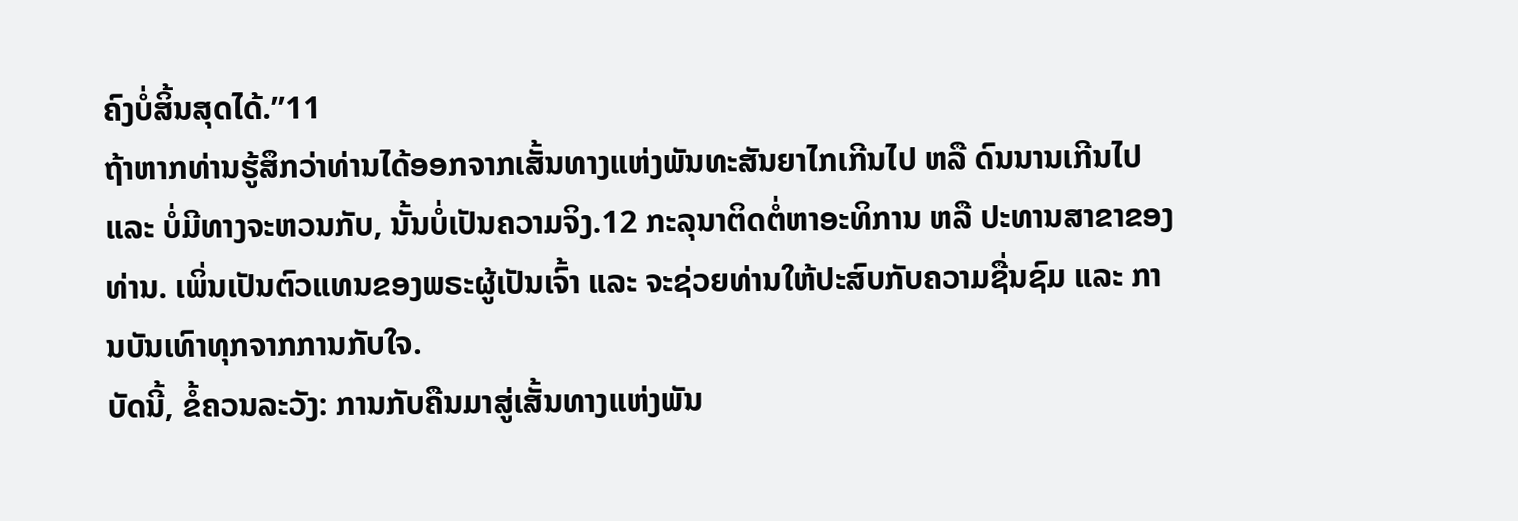ຄົງບໍ່ສິ້ນສຸດໄດ້.”11
ຖ້າຫາກທ່ານຮູ້ສຶກວ່າທ່ານໄດ້ອອກຈາກເສັ້ນທາງແຫ່ງພັນທະສັນຍາໄກເກີນໄປ ຫລື ດົນນານເກີນໄປ ແລະ ບໍ່ມີທາງຈະຫວນກັບ, ນັ້ນບໍ່ເປັນຄວາມຈິງ.12 ກະລຸນາຕິດຕໍ່ຫາອະທິການ ຫລື ປະທານສາຂາຂອງທ່ານ. ເພິ່ນເປັນຕົວແທນຂອງພຣະຜູ້ເປັນເຈົ້າ ແລະ ຈະຊ່ວຍທ່ານໃຫ້ປະສົບກັບຄວາມຊື່ນຊົມ ແລະ ການບັນເທົາທຸກຈາກການກັບໃຈ.
ບັດນີ້, ຂໍ້ຄວນລະວັງ: ການກັບຄືນມາສູ່ເສັ້ນທາງແຫ່ງພັນ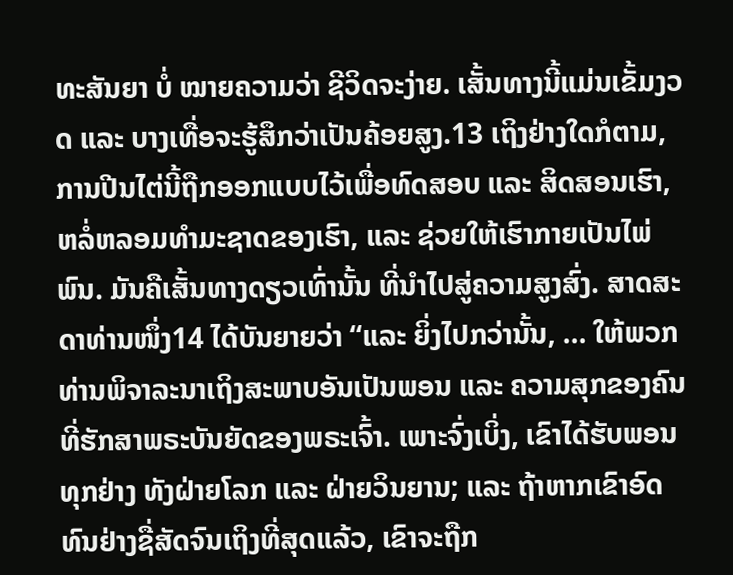ທະສັນຍາ ບໍ່ ໝາຍຄວາມວ່າ ຊີວິດຈະງ່າຍ. ເສັ້ນທາງນີ້ແມ່ນເຂັ້ມງວດ ແລະ ບາງເທື່ອຈະຮູ້ສຶກວ່າເປັນຄ້ອຍສູງ.13 ເຖິງຢ່າງໃດກໍຕາມ, ການປີນໄຕ່ນີ້ຖືກອອກແບບໄວ້ເພື່ອທົດສອບ ແລະ ສິດສອນເຮົາ, ຫລໍ່ຫລອມທຳມະຊາດຂອງເຮົາ, ແລະ ຊ່ວຍໃຫ້ເຮົາກາຍເປັນໄພ່ພົນ. ມັນຄືເສັ້ນທາງດຽວເທົ່ານັ້ນ ທີ່ນຳໄປສູ່ຄວາມສູງສົ່ງ. ສາດສະດາທ່ານໜຶ່ງ14 ໄດ້ບັນຍາຍວ່າ “ແລະ ຍິ່ງໄປກວ່ານັ້ນ, … ໃຫ້ພວກທ່ານພິຈາລະນາເຖິງສະພາບອັນເປັນພອນ ແລະ ຄວາມສຸກຂອງຄົນທີ່ຮັກສາພຣະບັນຍັດຂອງພຣະເຈົ້າ. ເພາະຈົ່ງເບິ່ງ, ເຂົາໄດ້ຮັບພອນທຸກຢ່າງ ທັງຝ່າຍໂລກ ແລະ ຝ່າຍວິນຍານ; ແລະ ຖ້າຫາກເຂົາອົດທົນຢ່າງຊື່ສັດຈົນເຖິງທີ່ສຸດແລ້ວ, ເຂົາຈະຖືກ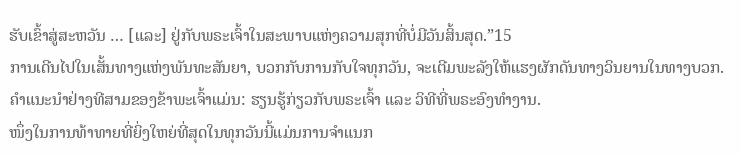ຮັບເຂົ້າສູ່ສະຫວັນ … [ແລະ] ຢູ່ກັບພຣະເຈົ້າໃນສະພາບແຫ່ງຄວາມສຸກທີ່ບໍ່ມີວັນສິ້ນສຸດ.”15
ການເດີນໄປໃນເສັ້ນທາງແຫ່ງພັນທະສັນຍາ, ບວກກັບການກັບໃຈທຸກວັນ, ຈະເຕີມພະລັງໃຫ້ແຮງຜັກດັນທາງວິນຍານໃນທາງບວກ.
ຄຳແນະນຳຢ່າງທີສາມຂອງຂ້າພະເຈົ້າແມ່ນ: ຮຽນຮູ້ກ່ຽວກັບພຣະເຈົ້າ ແລະ ວິທີທີ່ພຣະອົງທຳງານ.
ໜຶ່ງໃນການທ້າທາຍທີ່ຍິ່ງໃຫຍ່ທີ່ສຸດໃນທຸກວັນນີ້ແມ່ນການຈຳແນກ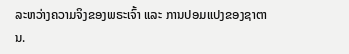ລະຫວ່າງຄວາມຈິງຂອງພຣະເຈົ້າ ແລະ ການປອມແປງຂອງຊາຕານ.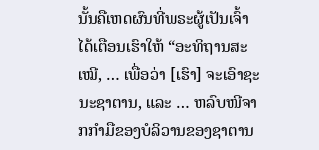ນັ້ນຄືເຫດຜົນທີ່ພຣະຜູ້ເປັນເຈົ້າໄດ້ເຕືອນເຮົາໃຫ້ “ອະທິຖານສະເໝີ, … ເພື່ອວ່າ [ເຮົາ] ຈະເອົາຊະນະຊາຕານ, ແລະ … ຫລົບໜີຈາກກຳມືຂອງບໍລິວານຂອງຊາຕານ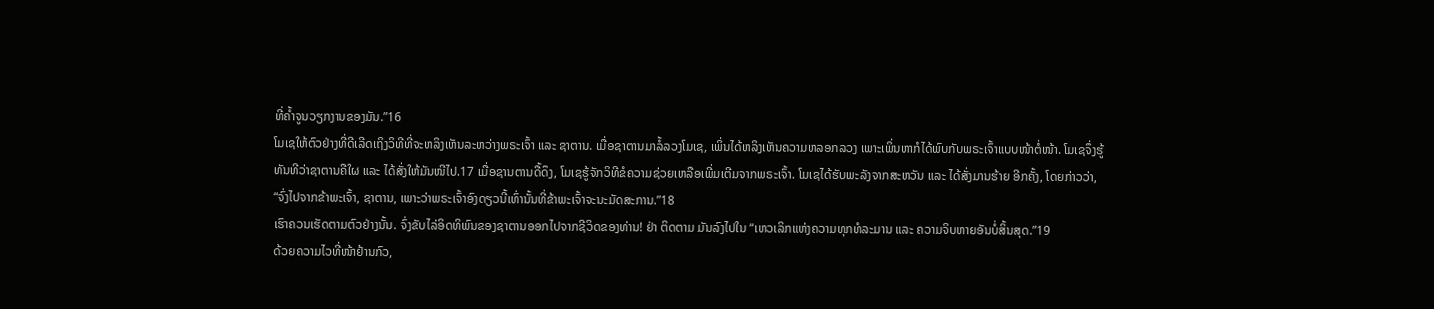ທີ່ຄ້ຳຈູນວຽກງານຂອງມັນ.”16
ໂມເຊໃຫ້ຕົວຢ່າງທີ່ດີເລີດເຖິງວິທີທີ່ຈະຫລິງເຫັນລະຫວ່າງພຣະເຈົ້າ ແລະ ຊາຕານ. ເມື່ອຊາຕານມາລໍ້ລວງໂມເຊ, ເພິ່ນໄດ້ຫລິງເຫັນຄວາມຫລອກລວງ ເພາະເພິ່ນຫາກໍໄດ້ພົບກັບພຣະເຈົ້າແບບໜ້າຕໍ່ໜ້າ. ໂມເຊຈຶ່ງຮູ້ທັນທີວ່າຊາຕານຄືໃຜ ແລະ ໄດ້ສັ່ງໃຫ້ມັນໜີໄປ.17 ເມື່ອຊານຕານດື້ດຶງ, ໂມເຊຮູ້ຈັກວິທີຂໍຄວາມຊ່ວຍເຫລືອເພີ່ມເຕີມຈາກພຣະເຈົ້າ. ໂມເຊໄດ້ຮັບພະລັງຈາກສະຫວັນ ແລະ ໄດ້ສັ່ງມານຮ້າຍ ອີກຄັ້ງ, ໂດຍກ່າວວ່າ, “ຈົ່ງໄປຈາກຂ້າພະເຈົ້າ, ຊາຕານ, ເພາະວ່າພຣະເຈົ້າອົງດຽວນີ້ເທົ່ານັ້ນທີ່ຂ້າພະເຈົ້າຈະນະມັດສະການ.”18
ເຮົາຄວນເຮັດຕາມຕົວຢ່າງນັ້ນ. ຈົ່ງຂັບໄລ່ອິດທິພົນຂອງຊາຕານອອກໄປຈາກຊີວິດຂອງທ່ານ! ຢ່າ ຕິດຕາມ ມັນລົງໄປໃນ “ເຫວເລິກແຫ່ງຄວາມທຸກທໍລະມານ ແລະ ຄວາມຈິບຫາຍອັນບໍ່ສິ້ນສຸດ.”19
ດ້ວຍຄວາມໄວທີ່ໜ້າຢ້ານກົວ,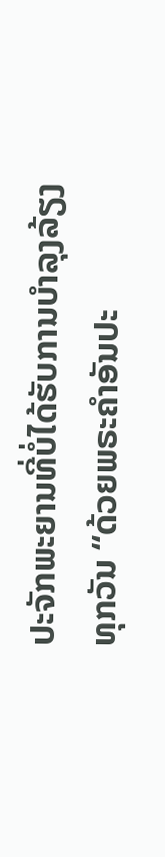ປະຈັກພະຍານທີ່ບໍ່ໄດ້ຮັບການບຳລຸງລ້ຽງທຸກວັນ “ດ້ວຍພຣະຄຳອັນປະ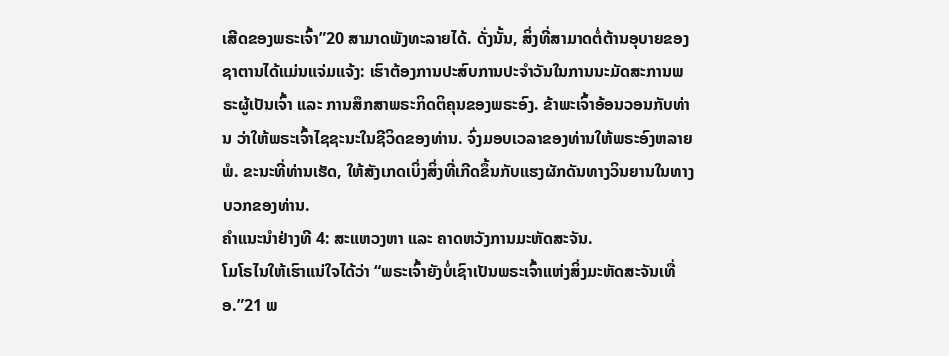ເສີດຂອງພຣະເຈົ້າ”20 ສາມາດພັງທະລາຍໄດ້. ດັ່ງນັ້ນ, ສິ່ງທີ່ສາມາດຕໍ່ຕ້ານອຸບາຍຂອງຊາຕານໄດ້ແມ່ນແຈ່ມແຈ້ງ: ເຮົາຕ້ອງການປະສົບການປະຈຳວັນໃນການນະມັດສະການພຣະຜູ້ເປັນເຈົ້າ ແລະ ການສຶກສາພຣະກິດຕິຄຸນຂອງພຣະອົງ. ຂ້າພະເຈົ້າອ້ອນວອນກັບທ່ານ ວ່າໃຫ້ພຣະເຈົ້າໄຊຊະນະໃນຊີວິດຂອງທ່ານ. ຈົ່ງມອບເວລາຂອງທ່ານໃຫ້ພຣະອົງຫລາຍພໍ. ຂະນະທີ່ທ່ານເຮັດ, ໃຫ້ສັງເກດເບິ່ງສິ່ງທີ່ເກີດຂຶ້ນກັບແຮງຜັກດັນທາງວິນຍານໃນທາງບວກຂອງທ່ານ.
ຄຳແນະນຳຢ່າງທີ 4: ສະແຫວງຫາ ແລະ ຄາດຫວັງການມະຫັດສະຈັນ.
ໂມໂຣໄນໃຫ້ເຮົາແນ່ໃຈໄດ້ວ່າ “ພຣະເຈົ້າຍັງບໍ່ເຊົາເປັນພຣະເຈົ້າແຫ່ງສິ່ງມະຫັດສະຈັນເທື່ອ.”21 ພ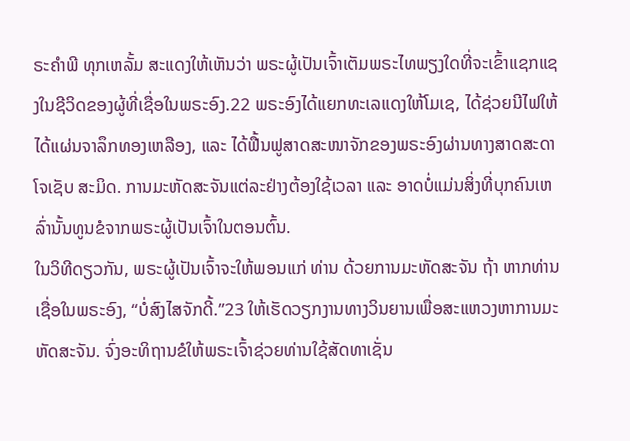ຣະຄຳພີ ທຸກເຫລັ້ມ ສະແດງໃຫ້ເຫັນວ່າ ພຣະຜູ້ເປັນເຈົ້າເຕັມພຣະໄທພຽງໃດທີ່ຈະເຂົ້າແຊກແຊງໃນຊີວິດຂອງຜູ້ທີ່ເຊື່ອໃນພຣະອົງ.22 ພຣະອົງໄດ້ແຍກທະເລແດງໃຫ້ໂມເຊ, ໄດ້ຊ່ວຍນີໄຟໃຫ້ໄດ້ແຜ່ນຈາລຶກທອງເຫລືອງ, ແລະ ໄດ້ຟື້ນຟູສາດສະໜາຈັກຂອງພຣະອົງຜ່ານທາງສາດສະດາ ໂຈເຊັບ ສະມິດ. ການມະຫັດສະຈັນແຕ່ລະຢ່າງຕ້ອງໃຊ້ເວລາ ແລະ ອາດບໍ່ແມ່ນສິ່ງທີ່ບຸກຄົນເຫລົ່ານັ້ນທູນຂໍຈາກພຣະຜູ້ເປັນເຈົ້າໃນຕອນຕົ້ນ.
ໃນວິທີດຽວກັນ, ພຣະຜູ້ເປັນເຈົ້າຈະໃຫ້ພອນແກ່ ທ່ານ ດ້ວຍການມະຫັດສະຈັນ ຖ້າ ຫາກທ່ານເຊື່ອໃນພຣະອົງ, “ບໍ່ສົງໄສຈັກດີ້.”23 ໃຫ້ເຮັດວຽກງານທາງວິນຍານເພື່ອສະແຫວງຫາການມະຫັດສະຈັນ. ຈົ່ງອະທິຖານຂໍໃຫ້ພຣະເຈົ້າຊ່ວຍທ່ານໃຊ້ສັດທາເຊັ່ນ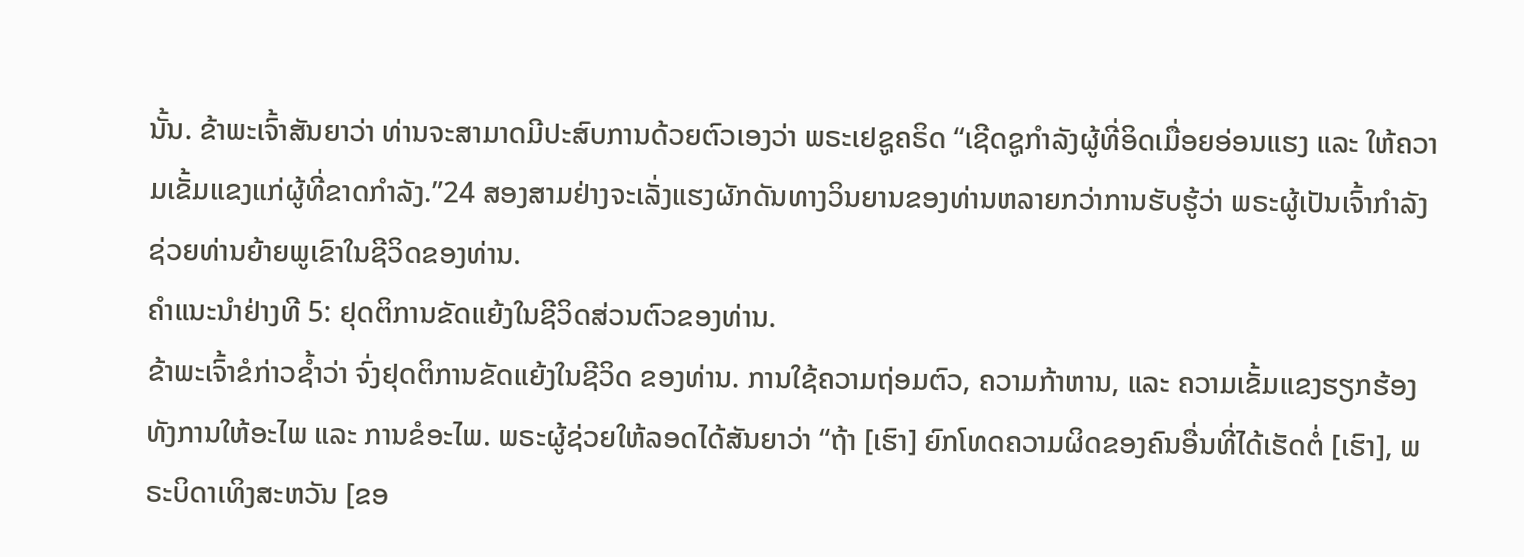ນັ້ນ. ຂ້າພະເຈົ້າສັນຍາວ່າ ທ່ານຈະສາມາດມີປະສົບການດ້ວຍຕົວເອງວ່າ ພຣະເຢຊູຄຣິດ “ເຊີດຊູກຳລັງຜູ້ທີ່ອິດເມື່ອຍອ່ອນແຮງ ແລະ ໃຫ້ຄວາມເຂັ້ມແຂງແກ່ຜູ້ທີ່ຂາດກຳລັງ.”24 ສອງສາມຢ່າງຈະເລັ່ງແຮງຜັກດັນທາງວິນຍານຂອງທ່ານຫລາຍກວ່າການຮັບຮູ້ວ່າ ພຣະຜູ້ເປັນເຈົ້າກຳລັງຊ່ວຍທ່ານຍ້າຍພູເຂົາໃນຊີວິດຂອງທ່ານ.
ຄຳແນະນຳຢ່າງທີ 5: ຢຸດຕິການຂັດແຍ້ງໃນຊີວິດສ່ວນຕົວຂອງທ່ານ.
ຂ້າພະເຈົ້າຂໍກ່າວຊ້ຳວ່າ ຈົ່ງຢຸດຕິການຂັດແຍ້ງໃນຊີວິດ ຂອງທ່ານ. ການໃຊ້ຄວາມຖ່ອມຕົວ, ຄວາມກ້າຫານ, ແລະ ຄວາມເຂັ້ມແຂງຮຽກຮ້ອງທັງການໃຫ້ອະໄພ ແລະ ການຂໍອະໄພ. ພຣະຜູ້ຊ່ວຍໃຫ້ລອດໄດ້ສັນຍາວ່າ “ຖ້າ [ເຮົາ] ຍົກໂທດຄວາມຜິດຂອງຄົນອື່ນທີ່ໄດ້ເຮັດຕໍ່ [ເຮົາ], ພຣະບິດາເທິງສະຫວັນ [ຂອ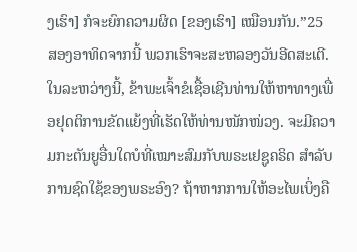ງເຮົາ] ກໍຈະຍົກຄວາມຜິດ [ຂອງເຮົາ] ເໝືອນກັນ.”25
ສອງອາທິດຈາກນີ້ ພວກເຮົາຈະສະຫລອງວັນອີດສະເຕີ. ໃນລະຫວ່າງນີ້, ຂ້າພະເຈົ້າຂໍເຊື້ອເຊີນທ່ານໃຫ້ຫາທາງເພື່ອຢຸດຕິການຂັດແຍ້ງທີ່ເຮັດໃຫ້ທ່ານໜັກໜ່ວງ. ຈະມີຄວາມກະຕັນຍູອື່ນໃດບໍທີ່ເໝາະສົມກັບພຣະເຢຊູຄຣິດ ສຳລັບການຊົດໃຊ້ຂອງພຣະອົງ? ຖ້າຫາກການໃຫ້ອະໄພເບິ່ງຄື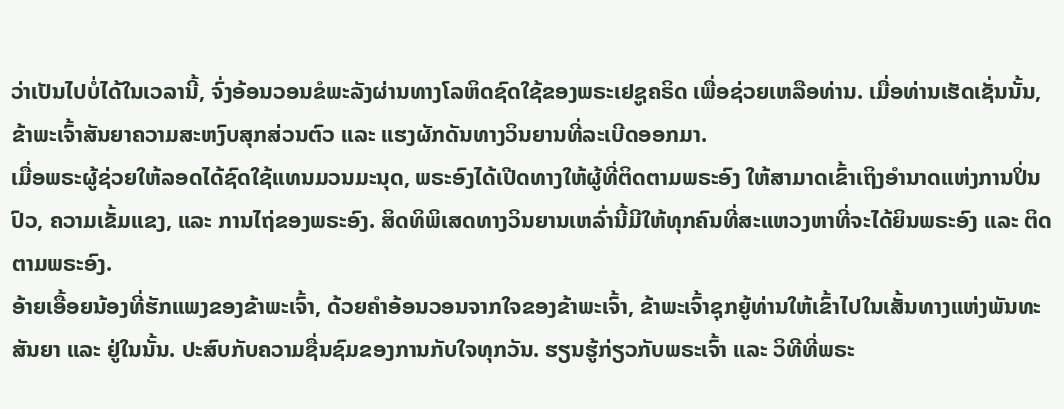ວ່າເປັນໄປບໍ່ໄດ້ໃນເວລານີ້, ຈົ່ງອ້ອນວອນຂໍພະລັງຜ່ານທາງໂລຫິດຊົດໃຊ້ຂອງພຣະເຢຊູຄຣິດ ເພື່ອຊ່ວຍເຫລືອທ່ານ. ເມື່ອທ່ານເຮັດເຊັ່ນນັ້ນ, ຂ້າພະເຈົ້າສັນຍາຄວາມສະຫງົບສຸກສ່ວນຕົວ ແລະ ແຮງຜັກດັນທາງວິນຍານທີ່ລະເບີດອອກມາ.
ເມື່ອພຣະຜູ້ຊ່ວຍໃຫ້ລອດໄດ້ຊົດໃຊ້ແທນມວນມະນຸດ, ພຣະອົງໄດ້ເປີດທາງໃຫ້ຜູ້ທີ່ຕິດຕາມພຣະອົງ ໃຫ້ສາມາດເຂົ້າເຖິງອຳນາດແຫ່ງການປິ່ນປົວ, ຄວາມເຂັ້ມແຂງ, ແລະ ການໄຖ່ຂອງພຣະອົງ. ສິດທິພິເສດທາງວິນຍານເຫລົ່ານີ້ມີໃຫ້ທຸກຄົນທີ່ສະແຫວງຫາທີ່ຈະໄດ້ຍິນພຣະອົງ ແລະ ຕິດຕາມພຣະອົງ.
ອ້າຍເອື້ອຍນ້ອງທີ່ຮັກແພງຂອງຂ້າພະເຈົ້າ, ດ້ວຍຄຳອ້ອນວອນຈາກໃຈຂອງຂ້າພະເຈົ້າ, ຂ້າພະເຈົ້າຊຸກຍູ້ທ່ານໃຫ້ເຂົ້າໄປໃນເສັ້ນທາງແຫ່ງພັນທະສັນຍາ ແລະ ຢູ່ໃນນັ້ນ. ປະສົບກັບຄວາມຊື່ນຊົມຂອງການກັບໃຈທຸກວັນ. ຮຽນຮູ້ກ່ຽວກັບພຣະເຈົ້າ ແລະ ວິທີທີ່ພຣະ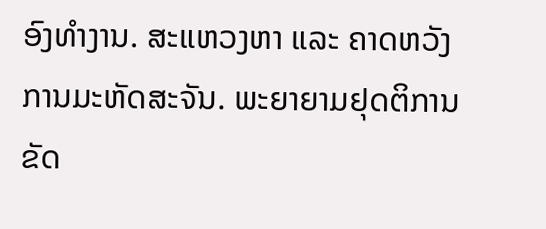ອົງທຳງານ. ສະແຫວງຫາ ແລະ ຄາດຫວັງການມະຫັດສະຈັນ. ພະຍາຍາມຢຸດຕິການຂັດ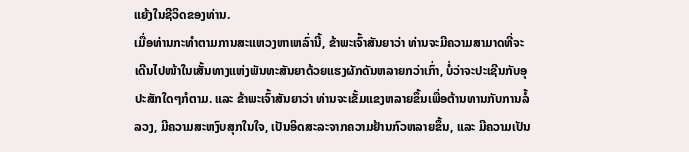ແຍ້ງໃນຊີວິດຂອງທ່ານ.
ເມື່ອທ່ານກະທຳຕາມການສະແຫວງຫາເຫລົ່ານີ້, ຂ້າພະເຈົ້າສັນຍາວ່າ ທ່ານຈະມີຄວາມສາມາດທີ່ຈະເດີນໄປໜ້າໃນເສັ້ນທາງແຫ່ງພັນທະສັນຍາດ້ວຍແຮງຜັກດັນຫລາຍກວ່າເກົ່າ, ບໍ່ວ່າຈະປະເຊີນກັບອຸປະສັກໃດໆກໍຕາມ. ແລະ ຂ້າພະເຈົ້າສັນຍາວ່າ ທ່ານຈະເຂັ້ມແຂງຫລາຍຂຶ້ນເພື່ອຕ້ານທານກັບການລໍ້ລວງ, ມີຄວາມສະຫງົບສຸກໃນໃຈ, ເປັນອິດສະລະຈາກຄວາມຢ້ານກົວຫລາຍຂຶ້ນ, ແລະ ມີຄວາມເປັນ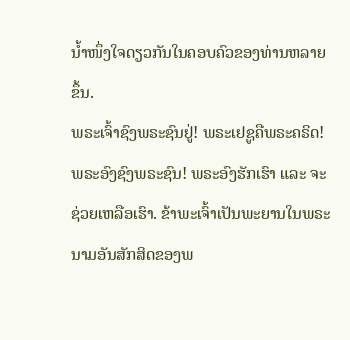ນ້ຳໜຶ່ງໃຈດຽວກັນໃນຄອບຄົວຂອງທ່ານຫລາຍຂຶ້ນ.
ພຣະເຈົ້າຊົງພຣະຊົນຢູ່! ພຣະເຢຊູຄືພຣະຄຣິດ! ພຣະອົງຊົງພຣະຊົນ! ພຣະອົງຮັກເຮົາ ແລະ ຈະຊ່ວຍເຫລືອເຮົາ. ຂ້າພະເຈົ້າເປັນພະຍານໃນພຣະນາມອັນສັກສິດຂອງພ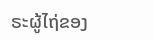ຣະຜູ້ໄຖ່ຂອງ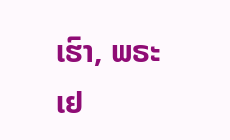ເຮົາ, ພຣະເຢ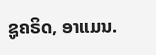ຊູຄຣິດ, ອາແມນ.